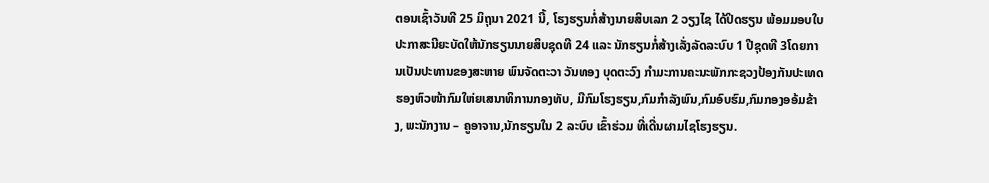ຕອນເຊົ້າວັນທີ 25 ມິຖຸນາ 2021 ນີ້, ໂຮງຮຽນກໍ່ສ້າງນາຍສິບເລກ 2 ວຽງໄຊ ໄດ້ປິດຮຽນ ພ້ອມມອບໃບປະກາສະນີຍະບັດໃຫ້ນັກຮຽນນາຍສິບຊຸດທີ 24 ແລະ ນັກຮຽນກໍ່ສ້າງເລັ່ງລັດລະບົບ 1 ປີຊຸດທີ 3ໂດຍການເປັນປະທານຂອງສະຫາຍ ພົນຈັດຕະວາ ວັນທອງ ບຸດຕະວົງ ກໍາມະການຄະນະພັກກະຊວງປ້ອງກັນປະເທດ ຮອງຫົວໜ້າກົມໃຫ່ຍເສນາທິການກອງທັບ, ມີກົມໂຮງຮຽນ,ກົມກຳລັງພົນ,ກົມອົບຮົມ,ກົມກອງອອ້ມຂ້າງ, ພະນັກງານ – ຄູອາຈານ,ນັກຮຽນໃນ 2 ລະບົບ ເຂົ້າຮ່ວມ ທີ່ເດີ່ນຜາມໄຊໂຮງຮຽນ.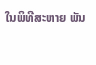ໃນພິທີສະຫາຍ ພັນ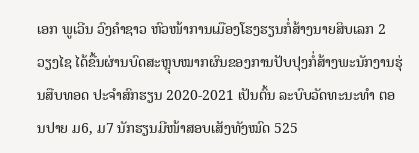ເອກ ພູເວີນ ວົງຄຳຊາວ ຫົວໜ້າການເມືອງໂຮງຮຽນກໍ່ສ້າງນາຍສິບເລກ 2 ວຽງໄຊ ໄດ້ຂື້ນຜ່ານບົດສະຫຼຸບໝາກຜົນຂອງການປັບປຸງກໍ່ສ້າງພະນັກງານຮຸ່ນສືບທອດ ປະຈຳສົກຮຽນ 2020-2021 ເປັນຕົ້ນ ລະບົບວັດທະນະທຳ ຕອນປາຍ ມ6, ມ7 ນັກຮຽນມີໜ້າສອບເສັງທັງໝົດ 525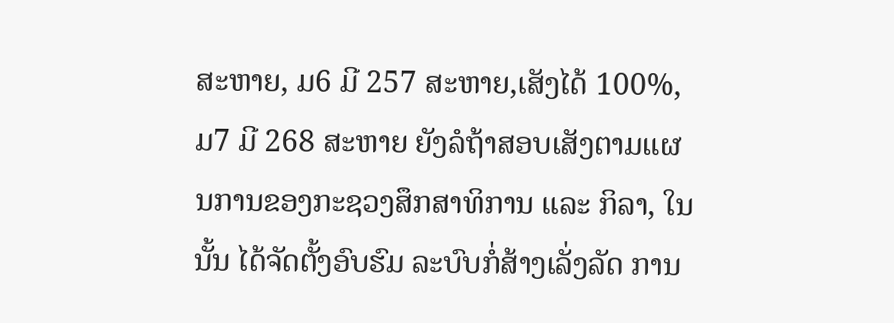ສະຫາຍ, ມ6 ມີ 257 ສະຫາຍ,ເສັງໄດ້ 100%, ມ7 ມີ 268 ສະຫາຍ ຍັງລໍຖ້າສອບເສັງຕາມແຜນການຂອງກະຊວງສຶກສາທິການ ແລະ ກິລາ, ໃນນັ້ນ ໄດ້ຈັດຕັ້ງອົບຮົມ ລະບົບກໍ່ສ້າງເລັ່ງລັດ ການ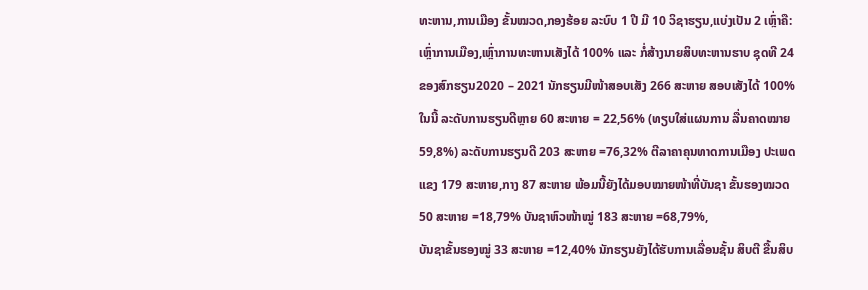ທະຫານ,ການເມືອງ ຂັ້ນໝວດ,ກອງຮ້ອຍ ລະບົບ 1 ປີ ມີ 10 ວິຊາຮຽນ,ແບ່ງເປັນ 2 ເຫຼົ່າຄື: ເຫຼົ່າການເມືອງ,ເຫຼົ່າການທະຫານເສັງໄດ້ 100% ແລະ ກໍ່ສ້າງນາຍສິບທະຫານຮາບ ຊຸດທີ 24 ຂອງສົກຮຽນ2020 – 2021 ນັກຮຽນມີໜ້າສອບເສັງ 266 ສະຫາຍ ສອບເສັງໄດ້ 100% ໃນນີ້ ລະດັບການຮຽນດີຫຼາຍ 60 ສະຫາຍ = 22,56% (ທຽບໃສ່ແຜນການ ລື່ນຄາດໝາຍ 59,8%) ລະດັບການຮຽນດີ 203 ສະຫາຍ =76,32% ຕີລາຄາຄຸນທາດການເມືອງ ປະເພດແຂງ 179 ສະຫາຍ,ກາງ 87 ສະຫາຍ ພ້ອມນີ້ຍັງໄດ້ມອບໝາຍໜ້າທີ່ບັນຊາ ຂັ້ນຮອງໝວດ 50 ສະຫາຍ =18,79% ບັນຊາຫົວໜ້າໝູ່ 183 ສະຫາຍ =68,79%,
ບັນຊາຂັ້ນຮອງໝູ່ 33 ສະຫາຍ =12,40% ນັກຮຽນຍັງໄດ້ຮັບການເລື່ອນຊັ້ນ ສິບຕີ ຂື້ນສິບ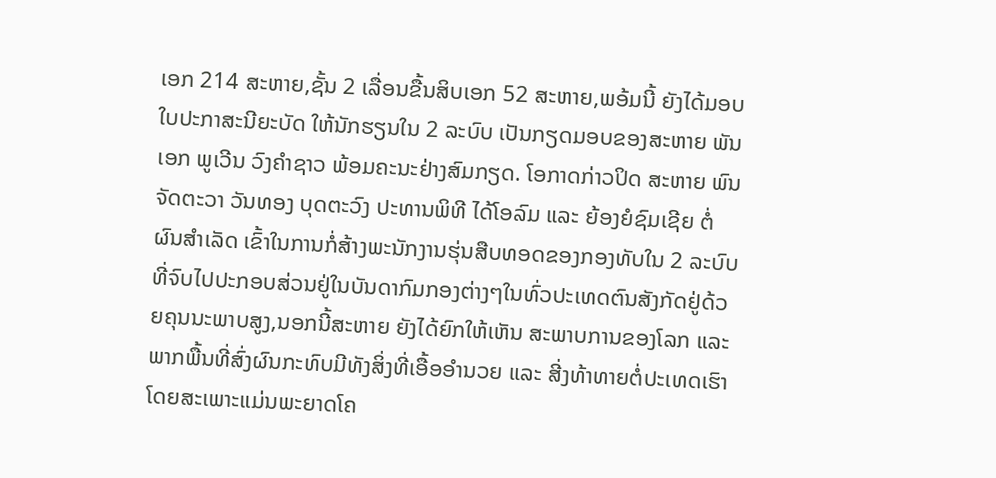ເອກ 214 ສະຫາຍ,ຊັ້ນ 2 ເລື່ອນຂື້ນສິບເອກ 52 ສະຫາຍ,ພອ້ມນີ້ ຍັງໄດ້ມອບໃບປະກາສະນີຍະບັດ ໃຫ້ນັກຮຽນໃນ 2 ລະບົບ ເປັນກຽດມອບຂອງສະຫາຍ ພັນເອກ ພູເວີນ ວົງຄຳຊາວ ພ້ອມຄະນະຢ່າງສົມກຽດ. ໂອກາດກ່າວປິດ ສະຫາຍ ພົນຈັດຕະວາ ວັນທອງ ບຸດຕະວົງ ປະທານພິທີ ໄດ້ໂອລົມ ແລະ ຍ້ອງຍໍຊົມເຊີຍ ຕໍ່ຜົນສຳເລັດ ເຂົ້າໃນການກໍ່ສ້າງພະນັກງານຮຸ່ນສືບທອດຂອງກອງທັບໃນ 2 ລະບົບ ທີ່ຈົບໄປປະກອບສ່ວນຢູ່ໃນບັນດາກົມກອງຕ່າງໆໃນທົ່ວປະເທດຕົນສັງກັດຢູ່ດ້ວຍຄຸນນະພາບສູງ,ນອກນີ້ສະຫາຍ ຍັງໄດ້ຍົກໃຫ້ເຫັນ ສະພາບການຂອງໂລກ ແລະ ພາກພື້ນທີ່ສົ່ງຜົນກະທົບມີທັງສິ່ງທີ່ເອື້ອອຳນວຍ ແລະ ສີ່ງທ້າທາຍຕໍ່ປະເທດເຮົາໂດຍສະເພາະແມ່ນພະຍາດໂຄ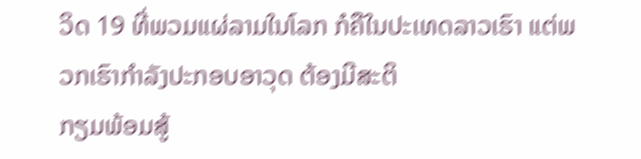ວິດ 19 ທີ່ພວມແຜ່ລາມໃນໂລກ ກໍຄືໃນປະເທດລາວເຮົາ ແຕ່ພວກເຮົາກຳລັງປະກອບອາວຸດ ຕ້ອງມີສະຕິ
ກຽມພ້ອມສູ້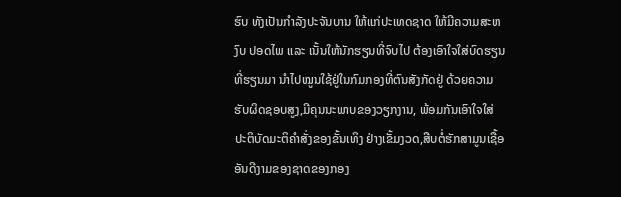ຮົບ ທັງເປັນກຳລັງປະຈັນບານ ໃຫ້ແກ່ປະເທດຊາດ ໃຫ້ມີຄວາມສະຫງົບ ປອດໄພ ແລະ ເນັ້ນໃຫ້ນັກຮຽນທີ່ຈົບໄປ ຕ້ອງເອົາໃຈໃສ່ບົດຮຽນທີ່ຮຽນມາ ນຳໄປໝູນໃຊ້ຢູ່ໃນກົມກອງທີ່ຕົນສັງກັດຢູ່ ດ້ວຍຄວາມຮັບຜິດຊອບສູງ,ມີຄຸນນະພາບຂອງວຽກງານ, ພ້ອມກັນເອົາໃຈໃສ່ ປະຕິບັດມະຕິຄຳສັ່ງຂອງຂັ້ນເທິງ ຢ່າງເຂັ້ມງວດ,ສືບຕໍ່ຮັກສາມູນເຊື້ອອັນດີງາມຂອງຊາດຂອງກອງ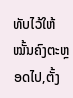ທັບໄວ້ໃຫ້ໝັ້ນຄົງຕະຫຼອດໄປ,ຕັ້ງ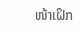ໜ້າເຝິກ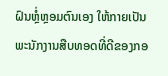ຝົນຫຼໍ່ຫຼອມຕົນເອງ ໃຫ້ກາຍເປັນພະນັກງານສືບທອດທີ່ດີຂອງກອ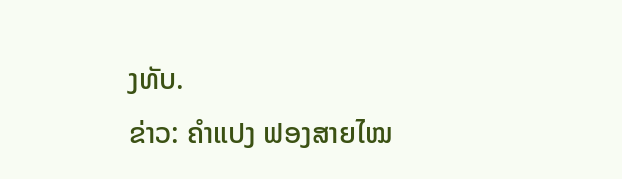ງທັບ.
ຂ່າວ: ຄຳແປງ ຟອງສາຍໄໝ